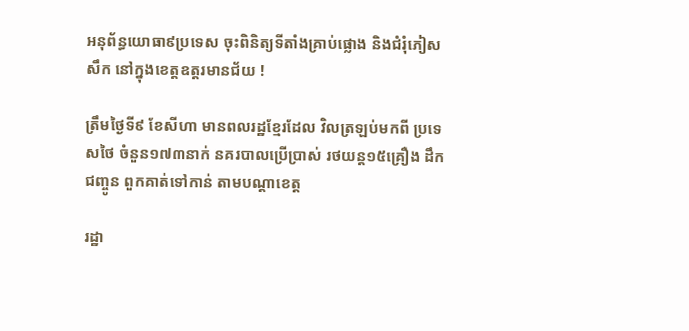អនុព័ន្ធយោធា៩ប្រទេស ចុះពិនិត្យទីតាំងគ្រាប់ផ្លោង និងជំរុំភៀសសឹក នៅក្នុងខេត្តឧត្តរមានជ័យ !

ត្រឹមថ្ងៃទី៩ ខែសីហា មានពលរដ្ឋខ្មែរដែល វិលត្រឡប់មកពី ប្រទេសថៃ ចំនួន១៧៣នាក់ នគរបាលប្រើប្រាស់ រថយន្ត១៥គ្រឿង ដឹកជញ្ចូន ពួកគាត់ទៅកាន់ តាមបណ្តាខេត្ត

រដ្ឋា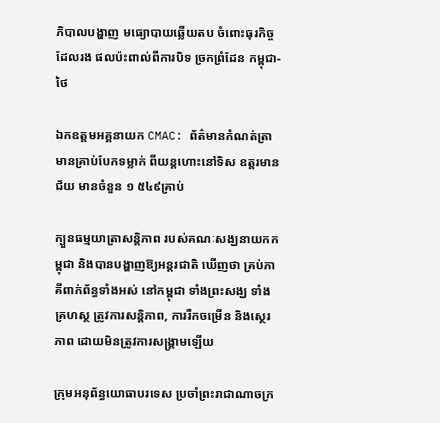ភិបាលបង្ហាញ មធ្យោបាយឆ្លើយតប ចំពោះធុរកិច្ចដែលរង ផលប៉ះពាល់ពីការបិទ ច្រកព្រំដែន កម្ពុជា-ថៃ

ឯកឧត្តមអគ្គនាយក CMAC: ព័ត៌មានកំណត់ត្រា មានគ្រាប់បែកទម្លាក់ ពីយន្តហោះនៅទិស ឧត្តរមានជ័យ មានចំនួន ១ ៥៤៩គ្រាប់

ក្បួនធម្មយាត្រាសន្តិភាព របស់គណៈសង្ឃនាយកកម្ពុជា និងបានបង្ហាញឱ្យអន្តរជាតិ ឃើញថា គ្រប់ភាគីពាក់ព័ន្ធទាំងអស់ នៅកម្ពុជា ទាំងព្រះសង្ឃ ទាំងគ្រហស្ថ ត្រូវការសន្តិភាព, ការរីកចម្រើន និងស្ថេរភាព ដោយមិនត្រូវការសង្គ្រាមឡើយ

ក្រុមអនុព័ន្ធយោធាបរទេស ប្រចាំព្រះរាជាណាចក្រ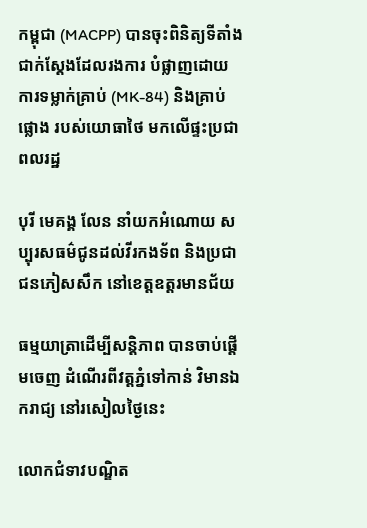កម្ពុជា (MACPP) បានចុះពិនិត្យទីតាំង ជាក់ស្តែងដែលរងការ បំផ្លាញដោយការទម្លាក់គ្រាប់ (MK-84) និងគ្រាប់ផ្លោង របស់យោធាថៃ មកលើផ្ទះប្រជាពលរដ្ឋ

បុរី មេគង្គ លែន នាំយកអំណោយ សប្បុរសធម៌ជូនដល់វីរកងទ័ព និងប្រជាជនភៀសសឹក នៅខេត្តឧត្ដរមានជ័យ

ធម្មយាត្រាដើម្បីសន្តិភាព បានចាប់ផ្តើមចេញ ដំណើរពីវត្តភ្នំទៅកាន់ វិមានឯករាជ្យ នៅរសៀលថ្ងៃនេះ

លោកជំទាវបណ្ឌិត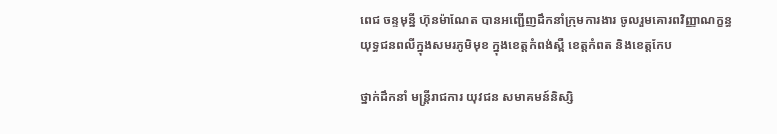ពេជ ចន្ទមុន្នី ហ៊ុនម៉ាណែត បានអញ្ជើញដឹកនាំក្រុមការងារ ចូលរួមគោរពវិញ្ញាណក្ខន្ធ យុទ្ធជនពលីក្នុងសមរភូមិមុខ ក្នុងខេត្តកំពង់ស្ពឺ ខេត្តកំពត និងខេត្តកែប

ថ្នាក់ដឹកនាំ មន្ត្រីរាជការ យុវជន សមាគមន៍និស្សិ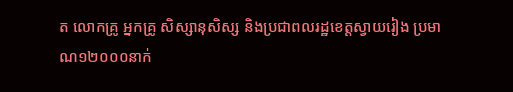ត លោកគ្រូ អ្នកគ្រូ សិស្សានុសិស្ស និងប្រជាពលរដ្ឋខេត្តស្វាយរៀង ប្រមាណ១២០០០នាក់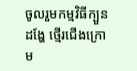ចូលរួមកម្មវិធីក្បួនដង្ហែ ថ្មើរជើងក្រោម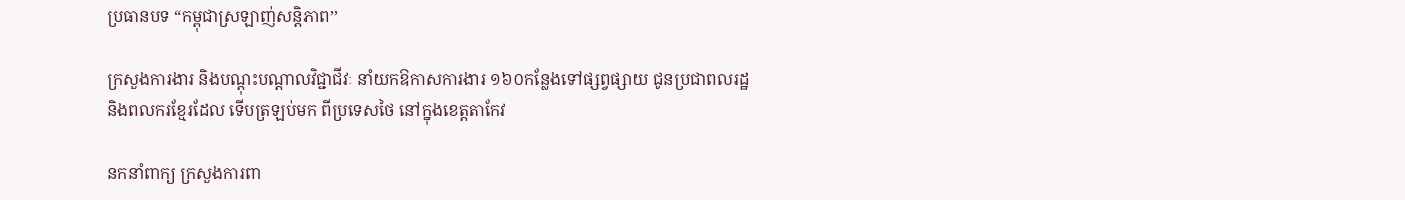ប្រធានបទ “កម្ពុជាស្រឡាញ់សន្តិភាព’’

ក្រសួងការងារ និងបណ្ដុះបណ្ដាលវិជ្ជាជីវៈ នាំយកឱកាសការងារ ១៦០កន្លែងទៅផ្សព្វផ្សាយ ជូនប្រជាពលរដ្ឋ  និងពលករខ្មែរដែល ទើបត្រឡប់មក ពីប្រទេសថៃ នៅក្នុងខេត្តតាកែវ

នកនាំពាក្យ ក្រសួងការពា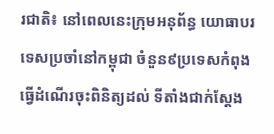រជាតិ៖ នៅពេលនេះក្រុមអនុព័ន្ធ យោធាបរទេសប្រចាំនៅកម្ពុជា ចំនួន៩ប្រទេសកំពុង ធ្វើដំណើរចុះពិនិត្យដល់ ទីតាំងជាក់ស្តែង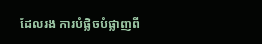ដែលរង ការបំផ្លិចបំផ្លាញពី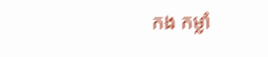កង កម្លាំ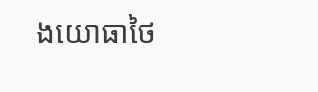ងយោធាថៃ